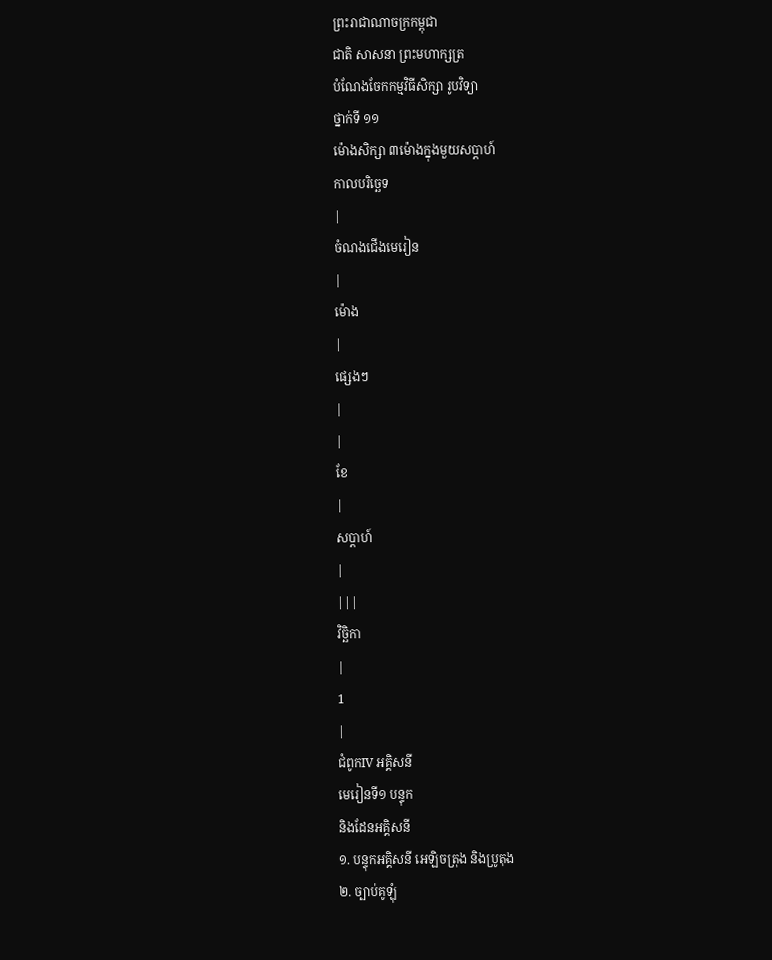ព្រះរាជាណាចក្រកម្ពុជា
ជាតិ សាសនា ព្រះមហាក្សត្រ
បំណែងចែកកម្មវិធីសិក្សា រូបវិទ្យា
ថ្នាក់ទី ១១
ម៉ោងសិក្សា ៣ម៉ោងក្នុងមួយសប្ដាហ៍
កាលបរិច្ឆេទ
|
ចំណងជើងមេរៀន
|
ម៉ោង
|
ផ្សេងៗ
|
|
ខែ
|
សប្ដាហ៍
|
|||
វិច្ឆិកា
|
1
|
ជំពូកIV អគ្គិសនី
មេរៀនទី១ បន្ទុក
និងដែនអគ្គិសនី
១. បន្ទុកអគ្គិសនី អេឡិចត្រុង និងប្រូតុង
២. ច្បាប់គូឡុំ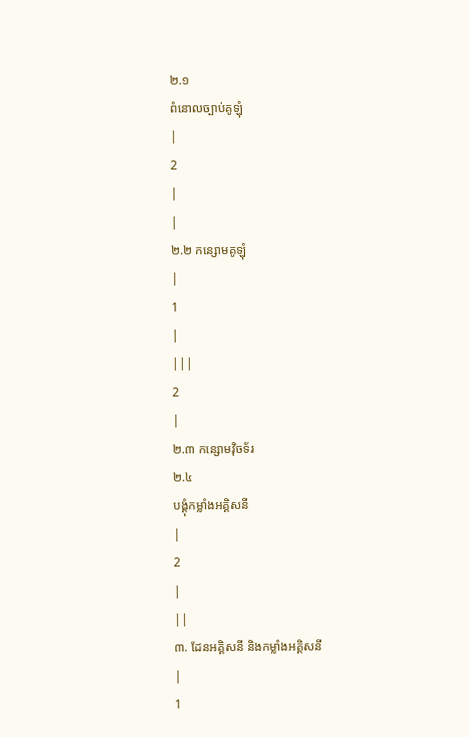២.១
ពំនោលច្បាប់គូឡុំ
|
2
|
|
២.២ កន្សោមគូឡុំ
|
1
|
|||
2
|
២.៣ កន្សោមវ៉ិចទ័រ
២.៤
បង្គុំកម្លាំងអគ្គិសនី
|
2
|
||
៣. ដែនអគ្គិសនី និងកម្លាំងអគ្គិសនី
|
1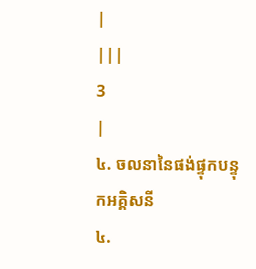|
|||
3
|
៤. ចលនានៃផង់ផ្ទុកបន្ទុកអគ្គិសនី
៤.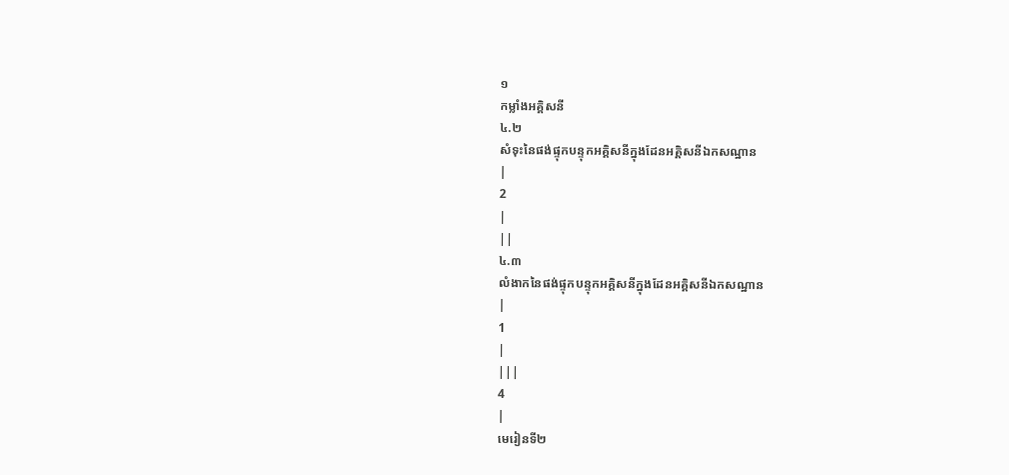១
កម្លាំងអគ្គិសនី
៤.២
សំទុះនៃផង់ផ្ទុកបន្ទុកអគ្គិសនីក្នុងដែនអគ្គិសនីឯកសណ្ឋាន
|
2
|
||
៤.៣
លំងាកនៃផង់ផ្ទុកបន្ទុកអគ្គិសនីក្នុងដែនអគ្គិសនីឯកសណ្ឋាន
|
1
|
|||
4
|
មេរៀនទី២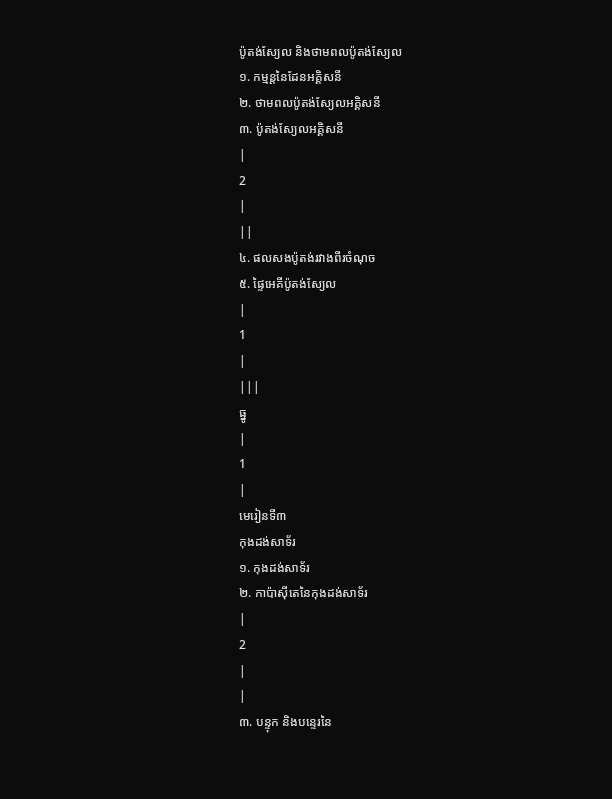ប៉ូតង់ស្យែល និងថាមពលប៉ូតង់ស្យែល
១. កម្មន្តនៃដែនអគ្គិសនី
២. ថាមពលប៉ូតង់ស្យែលអគ្គិសនី
៣. ប៉ូតង់ស្យែលអគ្គិសនី
|
2
|
||
៤. ផលសងប៉ូតង់រវាងពីរចំណុច
៥. ផ្ទៃអេគីប៉ូតង់ស្យែល
|
1
|
|||
ធ្នូ
|
1
|
មេរៀនទី៣
កុងដង់សាទ័រ
១. កុងដង់សាទ័រ
២. កាប៉ាស៊ីតេនៃកុងដង់សាទ័រ
|
2
|
|
៣. បន្ទុក និងបន្ទេរនៃ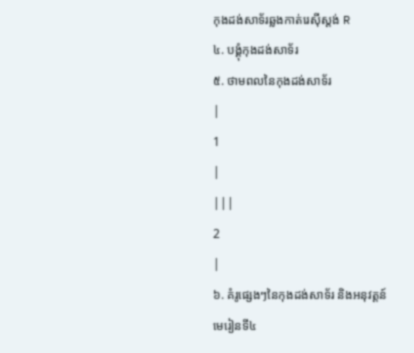កុងដង់សាទ័រឆ្លងកាត់រេស៊ីស្តង់ R
៤. បង្គុំកុងដង់សាទ័រ
៥. ថាមពលនៃកុងដង់សាទ័រ
|
1
|
|||
2
|
៦. គំរូផ្សេងៗនៃកុងដង់សាទ័រ និងអនុវត្តន៍
មេរៀនទី៤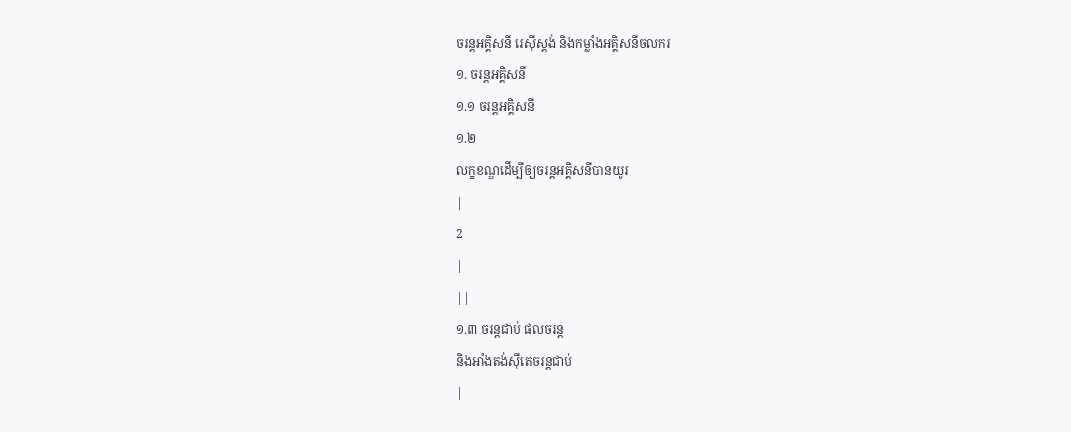ចរន្តអគ្គិសនី រេស៊ីស្តង់ និងកម្លាំងអគ្គិសនីចលករ
១. ចរន្តអគ្គិសនី
១.១ ចរន្តអគ្គិសនី
១.២
លក្ខខណ្ឌដើម្បីឲ្យចរន្តអគ្គិសនីបានយូរ
|
2
|
||
១.៣ ចរន្តជាប់ ផលចរន្ត
និងអាំងតង់ស៊ីតេចរន្តជាប់
|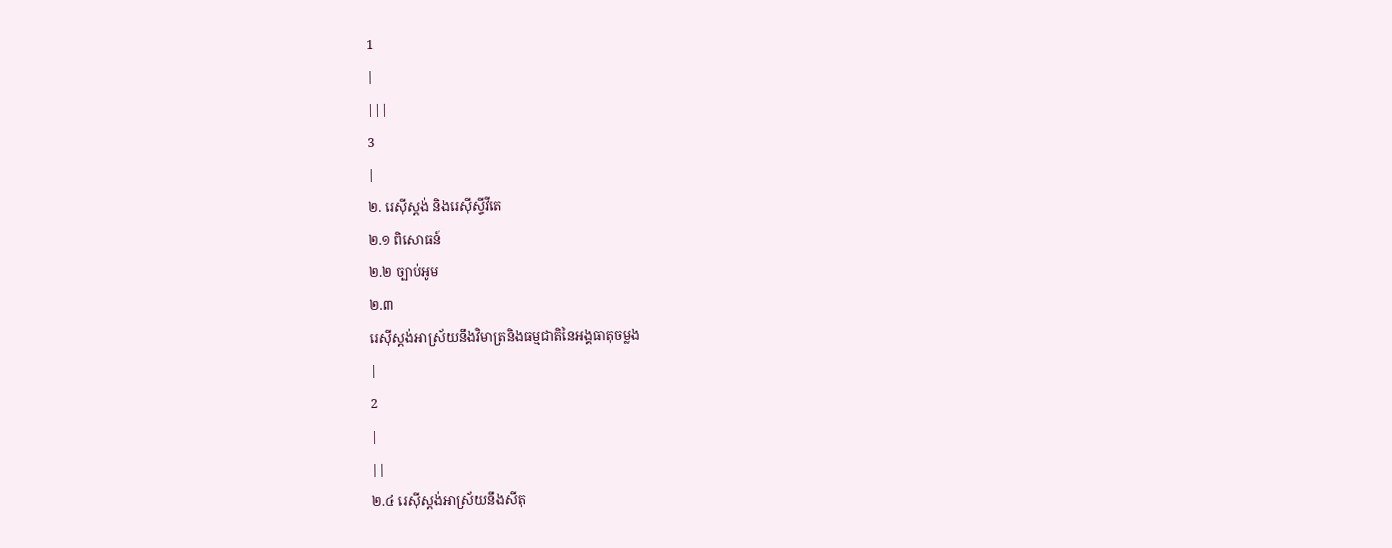1
|
|||
3
|
២. រេស៊ីស្តង់ និងរេស៊ីស្ទីវីតេ
២.១ ពិសោធន៍
២.២ ច្បាប់អូម
២.៣
រេស៊ីស្តង់អាស្រ័យនឹងវិមាត្រនិងធម្មជាតិនៃអង្គធាតុចម្លង
|
2
|
||
២.៤ រេស៊ីស្តង់អាស្រ័យនឹងសីតុ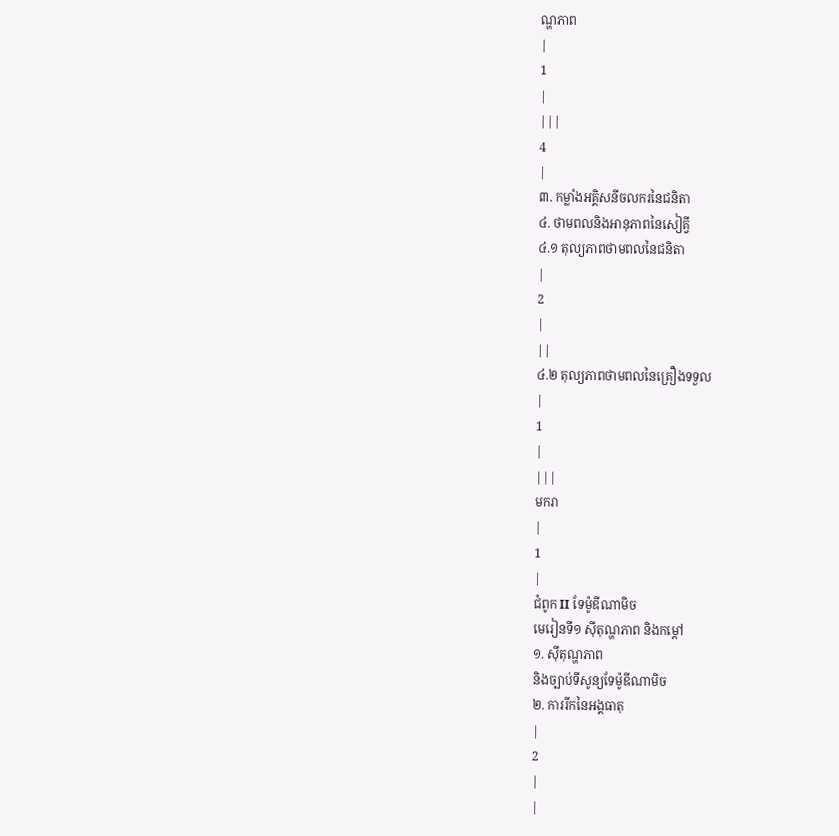ណ្ហភាព
|
1
|
|||
4
|
៣. កម្លាំងអគ្គិសនីចលករនៃជនិតា
៤. ថាមពលនិងអានុភាពនៃសៀគ្វី
៤.១ តុល្យភាពថាមពលនៃជនិតា
|
2
|
||
៤.២ តុល្យភាពថាមពលនៃគ្រឿងទទួល
|
1
|
|||
មករា
|
1
|
ជំពូក II ទែម៉ូឌីណាមិច
មេរៀនទី១ ស៊ីតុណ្ហភាព និងកម្តៅ
១. ស៊ីតុណ្ហភាព
និងច្បាប់ទីសូន្យទែម៉ូឌីណាមិច
២. ការរីកនៃអង្គធាតុ
|
2
|
|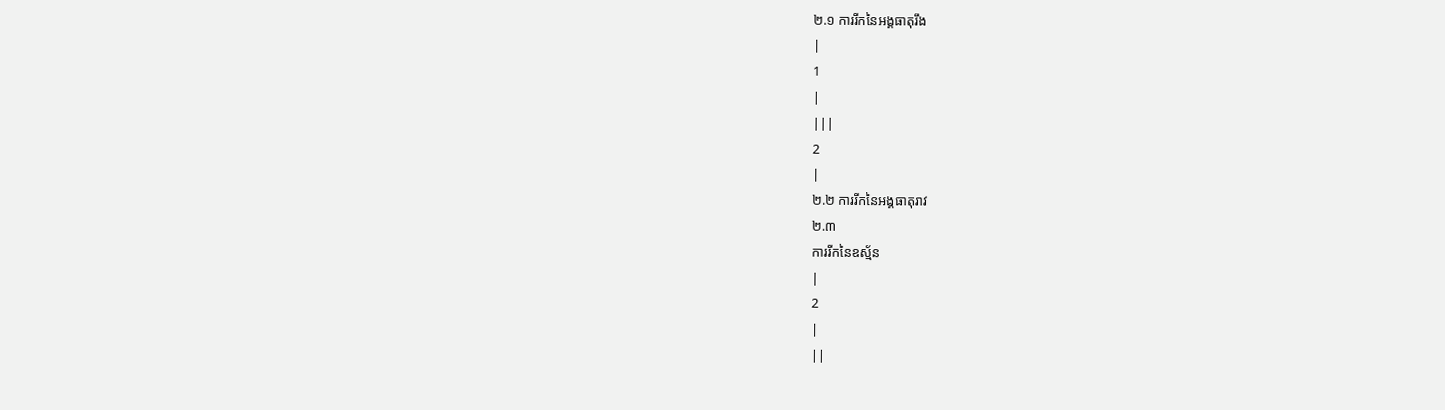២.១ ការរីកនៃអង្គធាតុរឹង
|
1
|
|||
2
|
២.២ ការរីកនៃអង្គធាតុរាវ
២.៣
ការរីកនៃឧស្ម័ន
|
2
|
||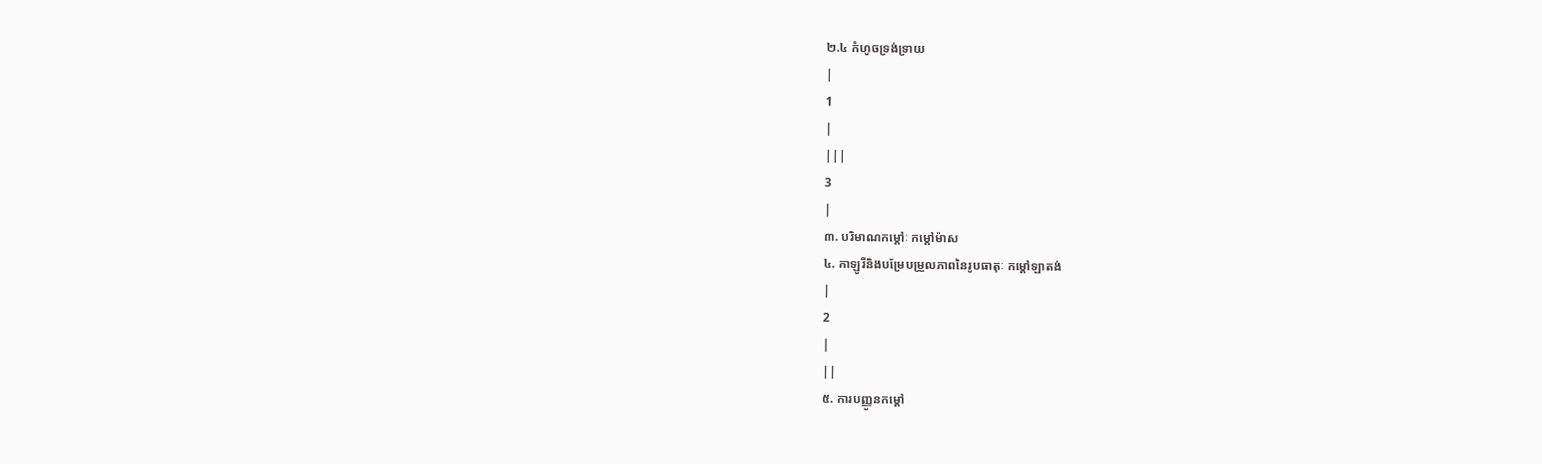២.៤ កំហូចទ្រង់ទ្រាយ
|
1
|
|||
3
|
៣. បរិមាណកម្ដៅៈ កម្ដៅម៉ាស
៤. កាឡូរីនិងបម្រែបម្រួលភាពនៃរូបធាតុៈ កម្ដៅឡាតង់
|
2
|
||
៥. ការបញ្ញូនកម្ដៅ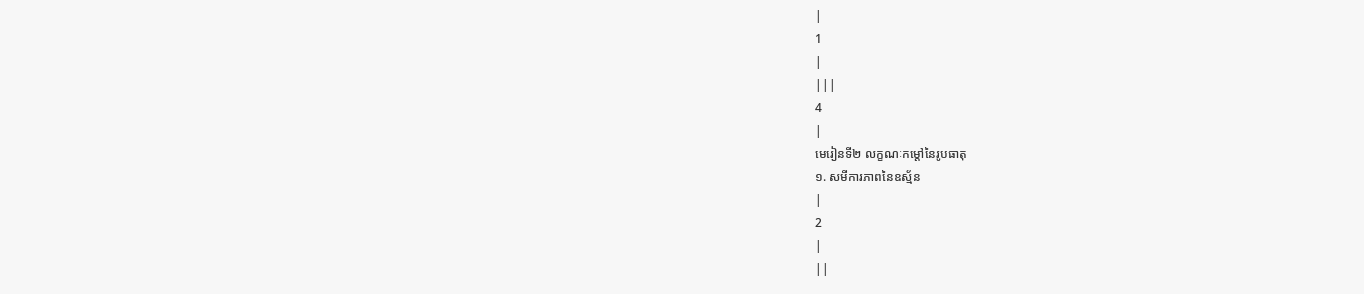|
1
|
|||
4
|
មេរៀនទី២ លក្ខណៈកម្ដៅនៃរូបធាតុ
១. សមីការភាពនៃឧស្ម័ន
|
2
|
||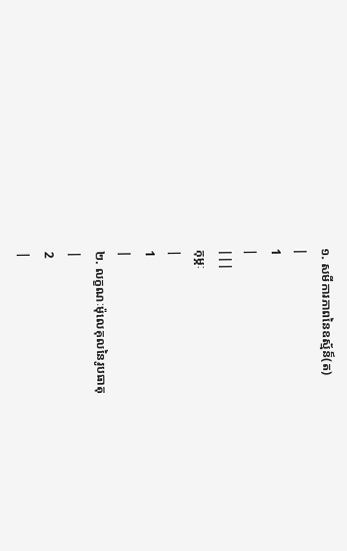១. សមីការភាពនៃឧស្ម័ន៏(ត)
|
1
|
|||
កុម្ភៈ
|
1
|
២. លក្ខណៈម៉ុលេគុលនៃរូបធាតុ
|
2
|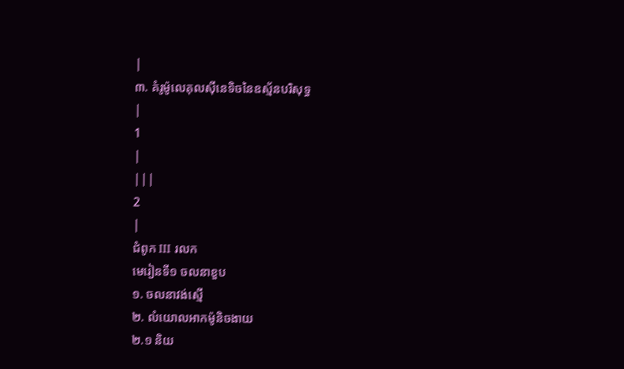|
៣. គំរូម៉ូលេគុលស៊ីនេទិចនៃឧស្ម័នបរិសុទ្ធ
|
1
|
|||
2
|
ជំពូក III រលក
មេរៀនទី១ ចលនាខួប
១. ចលនាវង់ស្មើ
២. លំយោលអាកម៉ូនិចងាយ
២.១ និយ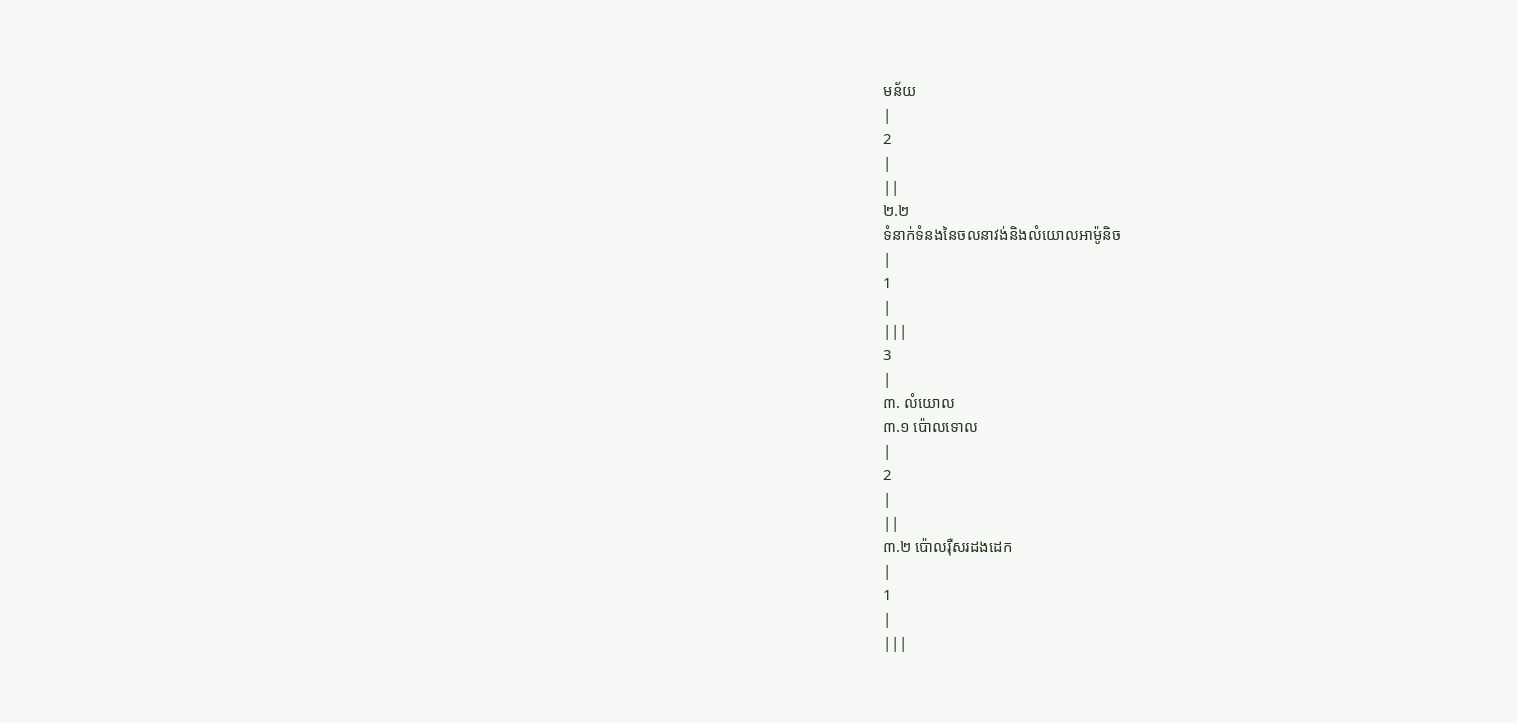មន័យ
|
2
|
||
២.២
ទំនាក់ទំនងនៃចលនាវង់និងលំយោលអាម៉ូនិច
|
1
|
|||
3
|
៣. លំយោល
៣.១ ប៉ោលទោល
|
2
|
||
៣.២ ប៉ោលរ៉ឺសរដងដេក
|
1
|
|||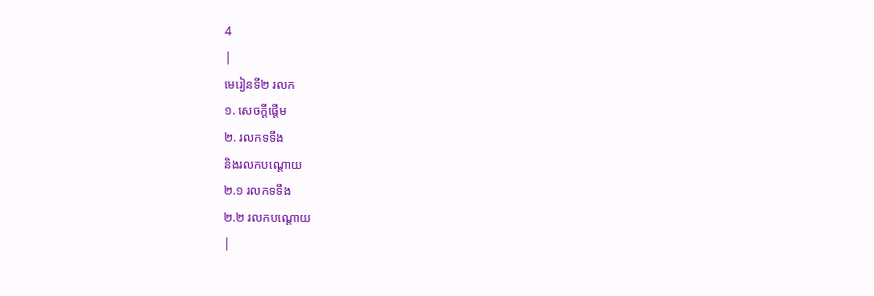4
|
មេរៀនទី២ រលក
១. សេចក្ដីផ្ដើម
២. រលកទទឹង
និងរលកបណ្តោយ
២.១ រលកទទឹង
២.២ រលកបណ្ដោយ
|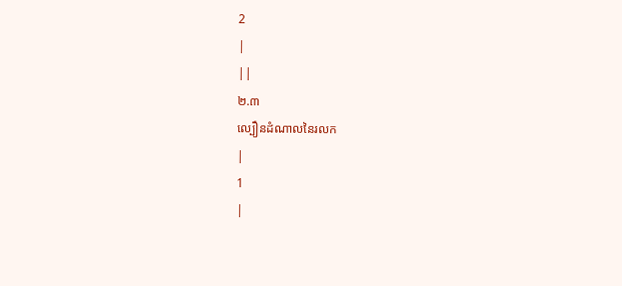2
|
||
២.៣
ល្បឿនដំណាលនៃរលក
|
1
|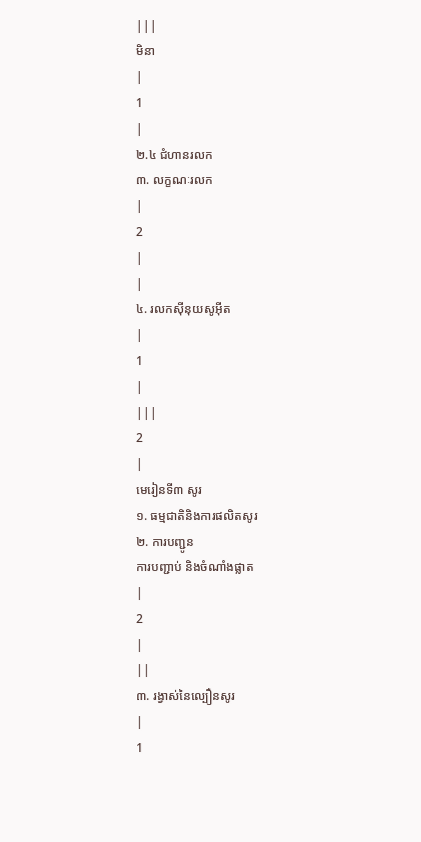|||
មិនា
|
1
|
២.៤ ជំហានរលក
៣. លក្ខណៈរលក
|
2
|
|
៤. រលកស៊ីនុយសូអ៊ីត
|
1
|
|||
2
|
មេរៀនទី៣ សូរ
១. ធម្មជាតិនិងការផលិតសូរ
២. ការបញ្ជូន
ការបញ្ជាប់ និងចំណាំងផ្លាត
|
2
|
||
៣. រង្វាស់នៃល្បឿនសូរ
|
1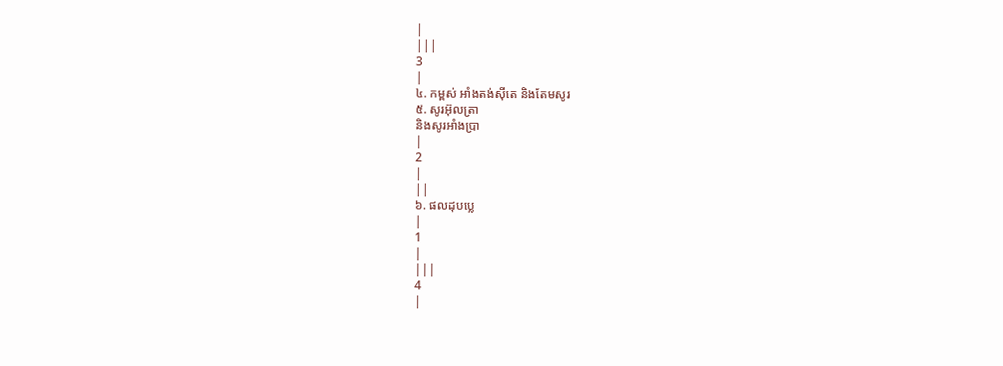|
|||
3
|
៤. កម្ពស់ អាំងតង់ស៊ីតេ និងតែមសូរ
៥. សូរអ៊ុលត្រា
និងសូរអាំងប្រា
|
2
|
||
៦. ផលដុបប្លេ
|
1
|
|||
4
|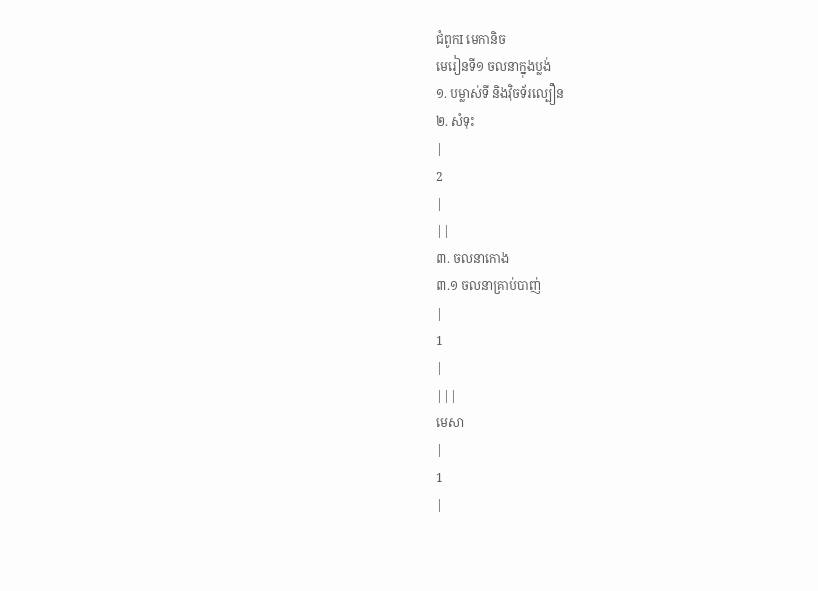ជំពូកI មេកានិច
មេរៀនទី១ ចលនាក្នុងប្លង់
១. បម្លាស់ទី និងវ៉ិចទ័រល្បឿន
២. សំទុះ
|
2
|
||
៣. ចលនាកោង
៣.១ ចលនាគ្រាប់បាញ់
|
1
|
|||
មេសា
|
1
|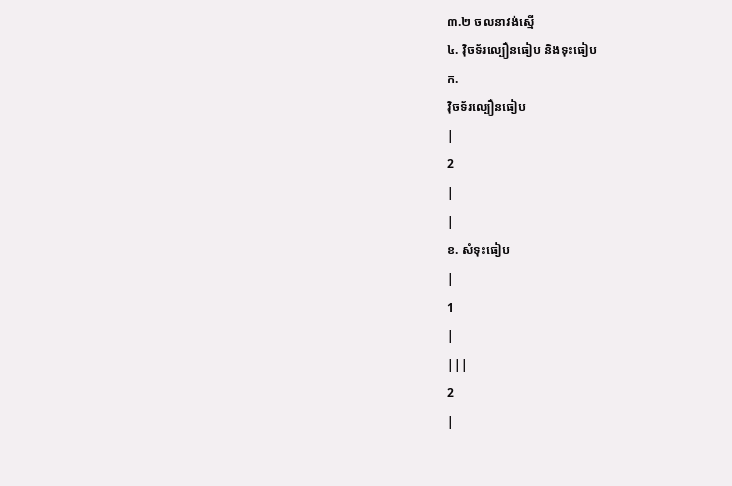៣.២ ចលនាវង់ស្មើ
៤. វ៉ិចទ័រល្បឿនធៀប និងទុះធៀប
ក.
វ៉ិចទ័រល្បឿនធៀប
|
2
|
|
ខ. សំទុះធៀប
|
1
|
|||
2
|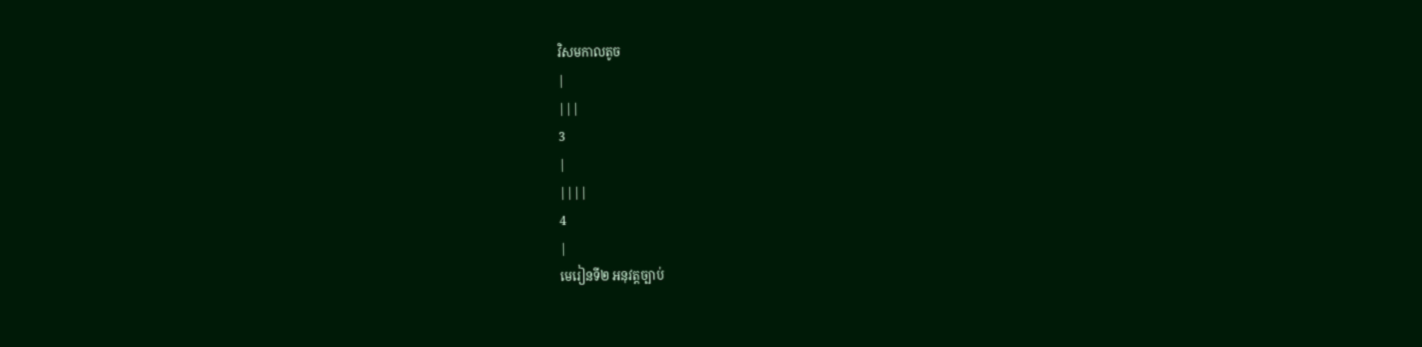វិសមកាលតូច
|
|||
3
|
||||
4
|
មេរៀនទី២ អនុវត្តច្បាប់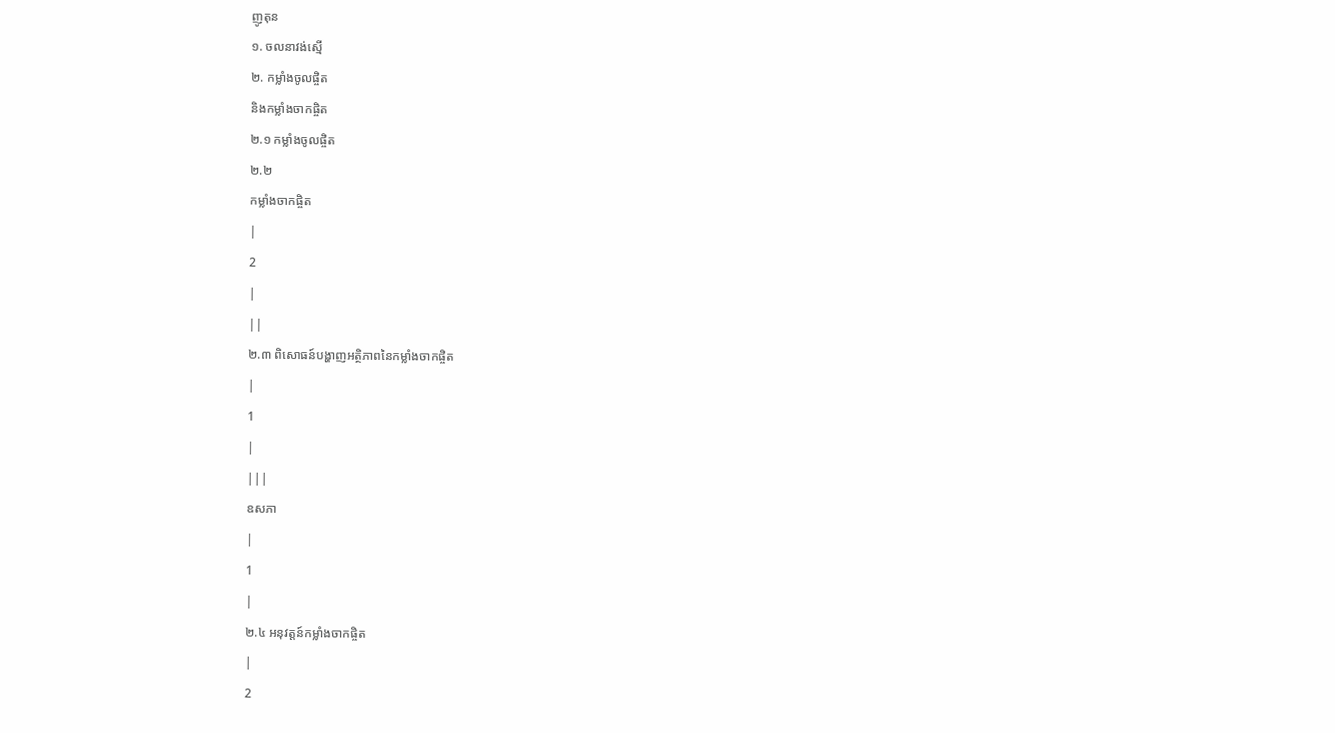ញូតុន
១. ចលនាវង់ស្មើ
២. កម្លាំងចូលផ្ចិត
និងកម្លាំងចាកផ្ចិត
២.១ កម្លាំងចូលផ្ចិត
២.២
កម្លាំងចាកផ្ចិត
|
2
|
||
២.៣ ពិសោធន៍បង្ហាញអត្ថិភាពនៃកម្លាំងចាកផ្ចិត
|
1
|
|||
ឧសភា
|
1
|
២.៤ អនុវត្តន៍កម្លាំងចាកផ្ចិត
|
2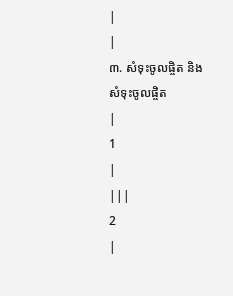|
|
៣. សំទុះចូលផ្ចិត និងសំទុះចូលផ្ចិត
|
1
|
|||
2
|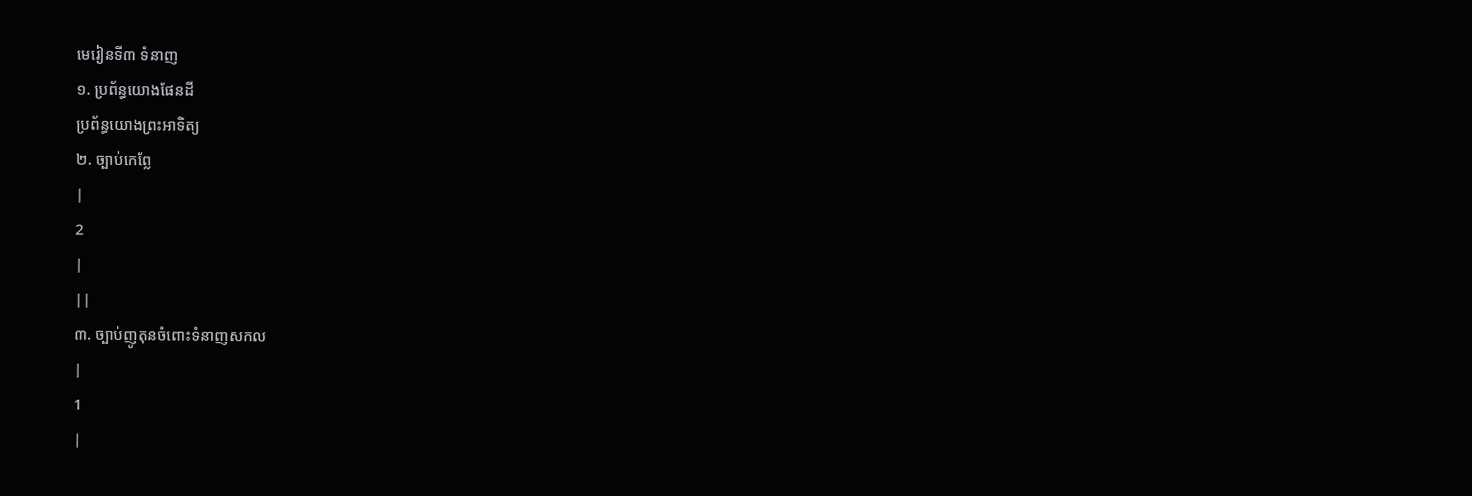មេរៀនទី៣ ទំនាញ
១. ប្រព័ន្ធយោងផែនដី
ប្រព័ន្ធយោងព្រះអាទិត្យ
២. ច្បាប់កេព្លែ
|
2
|
||
៣. ច្បាប់ញូតុនចំពោះទំនាញសកល
|
1
|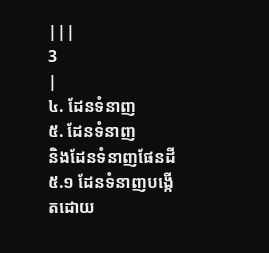|||
3
|
៤. ដែនទំនាញ
៥. ដែនទំនាញ
និងដែនទំនាញផែនដី
៥.១ ដែនទំនាញបង្កើតដោយ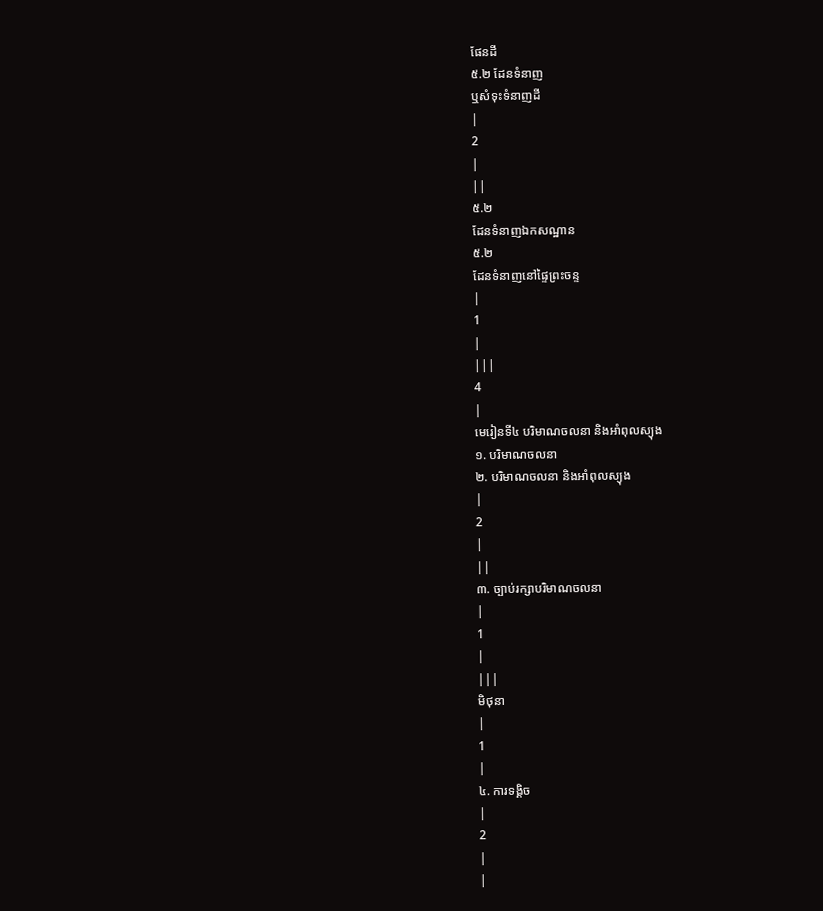ផែនដី
៥.២ ដែនទំនាញ
ឬសំទុះទំនាញដី
|
2
|
||
៥.២
ដែនទំនាញឯកសណ្ឋាន
៥.២
ដែនទំនាញនៅផ្ទៃព្រះចន្ទ
|
1
|
|||
4
|
មេរៀនទី៤ បរិមាណចលនា និងអាំពុលស្យុង
១. បរិមាណចលនា
២. បរិមាណចលនា និងអាំពុលស្យុង
|
2
|
||
៣. ច្បាប់រក្សាបរិមាណចលនា
|
1
|
|||
មិថុនា
|
1
|
៤. ការទង្គិច
|
2
|
|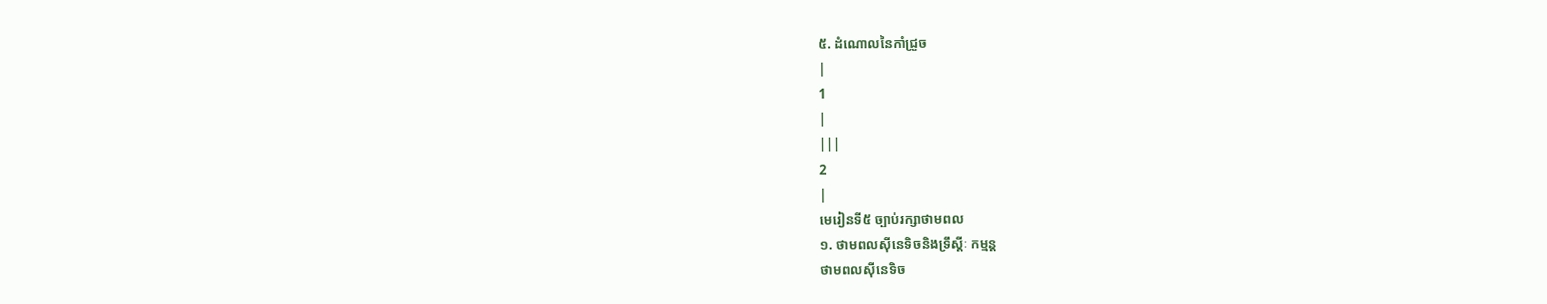៥. ដំណោលនៃកាំជ្រួច
|
1
|
|||
2
|
មេរៀនទី៥ ច្បាប់រក្សាថាមពល
១. ថាមពលស៊ីនេទិចនិងទ្រឹស្តីៈ កម្មន្ត
ថាមពលស៊ីនេទិច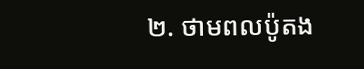២. ថាមពលប៉ូតង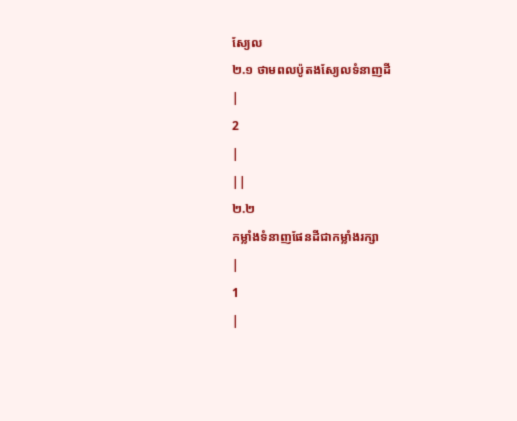ស្យែល
២.១ ថាមពលប៉ូតងស្យែលទំនាញដី
|
2
|
||
២.២
កម្លាំងទំនាញផែនដីជាកម្លាំងរក្សា
|
1
|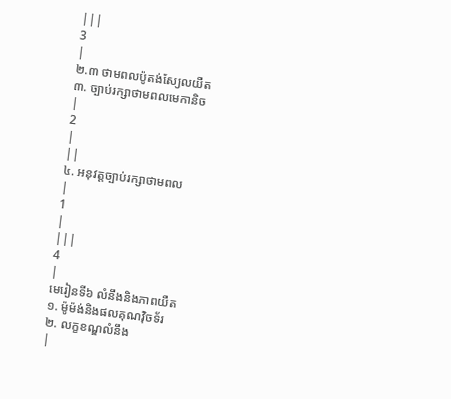|||
3
|
២.៣ ថាមពលប៉ូតង់ស្យែលយឺត
៣. ច្បាប់រក្សាថាមពលមេកានិច
|
2
|
||
៤. អនុវត្តច្បាប់រក្សាថាមពល
|
1
|
|||
4
|
មេរៀនទី៦ លំនឹងនិងភាពយឺត
១. ម៉ូម៉ង់និងផលគុណវ៉ិចទ័រ
២. លក្ខខណ្ឌលំនឹង
|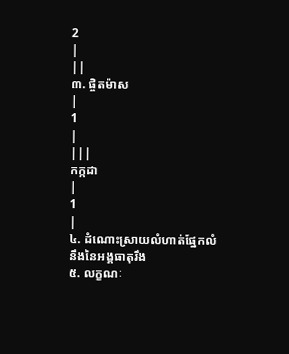2
|
||
៣. ផ្ចិតម៉ាស
|
1
|
|||
កក្កដា
|
1
|
៤. ដំណោះស្រាយលំហាត់ផ្នែកលំនឹងនៃអង្គធាតុរឹង
៥. លក្ខណៈ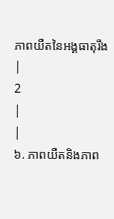ភាពយឺតនៃអង្គធាតុរឹង
|
2
|
|
៦. ភាពយឺតនិងភាព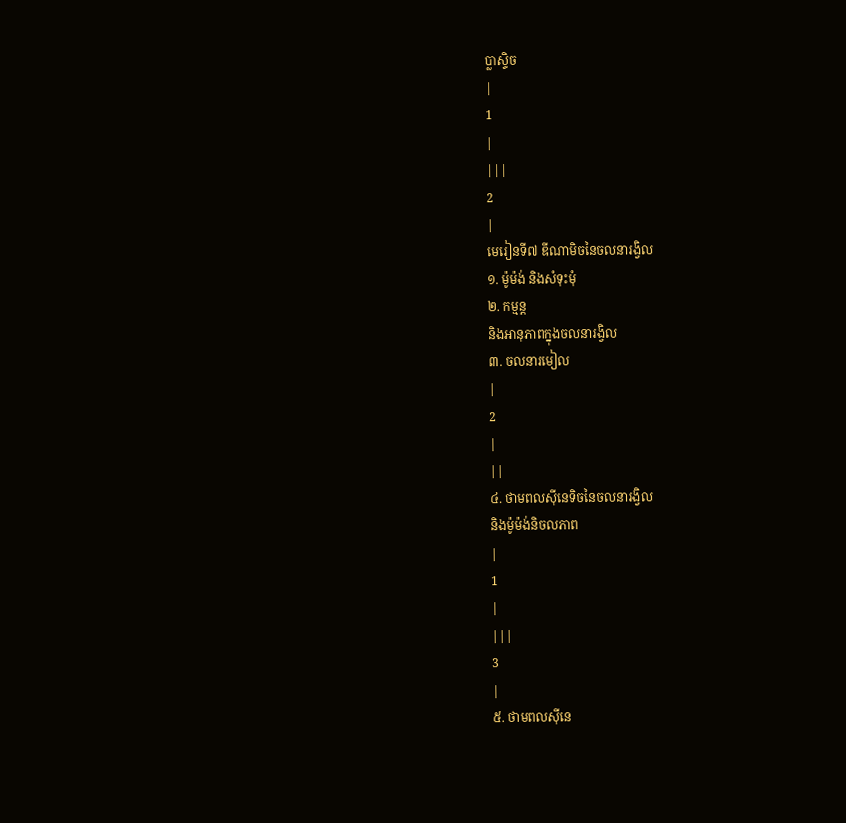ប្លាស្ទិច
|
1
|
|||
2
|
មេរៀនទី៧ ឌីណាមិចនៃចលនារង្វិល
១. ម៉ូម៉ង់ និងសំទុះមុំ
២. កម្មន្ត
និងអានុភាពក្នុងចលនារង្វិល
៣. ចលនារមៀល
|
2
|
||
៤. ថាមពលស៊ីនេទិចនៃចលនារង្វិល
និងម៉ូម៉ង់និចលភាព
|
1
|
|||
3
|
៥. ថាមពលស៊ីនេ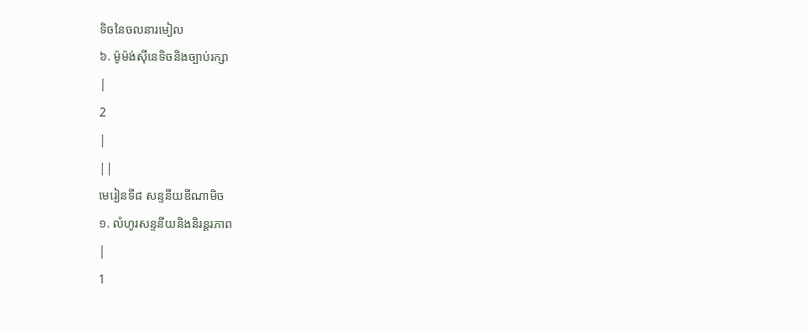ទិចនៃចលនារមៀល
៦. ម៉ូម៉ង់ស៊ីនេទិចនិងច្បាប់រក្សា
|
2
|
||
មេរៀនទី៨ សន្ទនីយឌីណាមិច
១. លំហូរសន្ទនីយនិងនិរន្តរភាព
|
1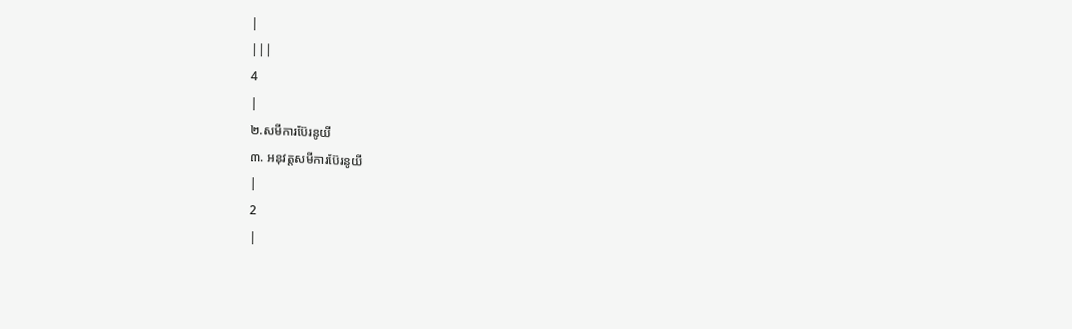|
|||
4
|
២.សមីការប៊ែរនូយី
៣. អនុវត្តសមីការប៊ែរនូយី
|
2
|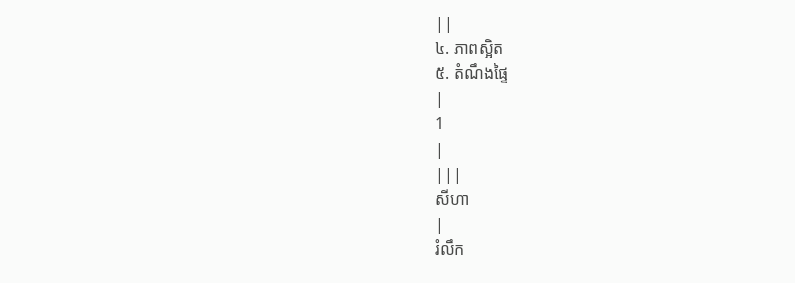||
៤. ភាពស្អិត
៥. តំណឹងផ្ទៃ
|
1
|
|||
សីហា
|
រំលឹក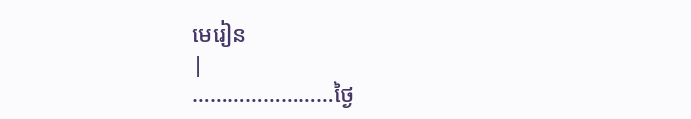មេរៀន
|
……………………ថ្ងៃ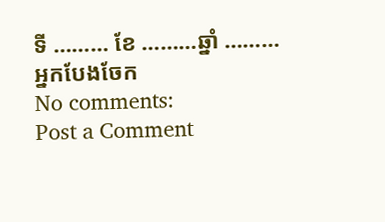ទី ……… ខែ ………ឆ្នាំ ………
អ្នកបែងចែក
No comments:
Post a Comment